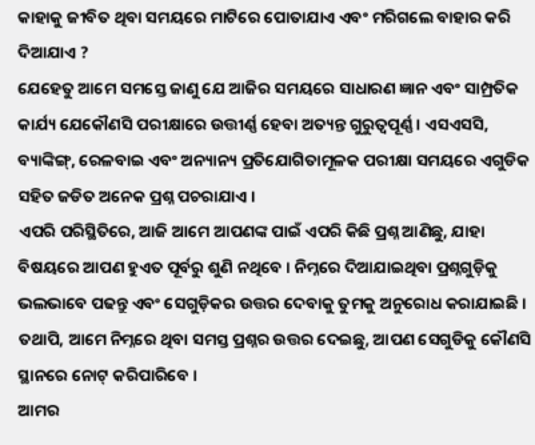କାହାକୁ ଜୀବିତ ଥିବା ସମୟରେ ମାଟିରେ ପୋତାଯାଏ ଏବଂ ମରିଗଲେ ବାହାର କରି ଦିଆଯାଏ ?
ଯେହେତୁ ଆମେ ସମସ୍ତେ ଜାଣୁ ଯେ ଆଜିର ସମୟରେ ସାଧାରଣ ଜ୍ଞାନ ଏବଂ ସାମ୍ପ୍ରତିକ କାର୍ଯ୍ୟ ଯେକୌଣସି ପରୀକ୍ଷାରେ ଉତ୍ତୀର୍ଣ୍ଣ ହେବା ଅତ୍ୟନ୍ତ ଗୁରୁତ୍ୱପୂର୍ଣ୍ଣ । ଏସଏସସି, ବ୍ୟାଙ୍କିଙ୍ଗ୍, ରେଳବାଇ ଏବଂ ଅନ୍ୟାନ୍ୟ ପ୍ରତିଯୋଗିତାମୂଳକ ପରୀକ୍ଷା ସମୟରେ ଏଗୁଡିକ ସହିତ ଜଡିତ ଅନେକ ପ୍ରଶ୍ନ ପଚରାଯାଏ ।
ଏପରି ପରିସ୍ଥିତିରେ, ଆଜି ଆମେ ଆପଣଙ୍କ ପାଇଁ ଏପରି କିଛି ପ୍ରଶ୍ନ ଆଣିଛୁ, ଯାହା ବିଷୟରେ ଆପଣ ହୁଏତ ପୂର୍ବରୁ ଶୁଣି ନଥିବେ । ନିମ୍ନରେ ଦିଆଯାଇଥିବା ପ୍ରଶ୍ନଗୁଡ଼ିକୁ ଭଲଭାବେ ପଢନ୍ତୁ ଏବଂ ସେଗୁଡ଼ିକର ଉତ୍ତର ଦେବାକୁ ତୁମକୁ ଅନୁରୋଧ କରାଯାଇଛି । ତଥାପି, ଆମେ ନିମ୍ନରେ ଥିବା ସମସ୍ତ ପ୍ରଶ୍ନର ଉତ୍ତର ଦେଇଛୁ, ଆପଣ ସେଗୁଡିକୁ କୌଣସି ସ୍ଥାନରେ ନୋଟ୍ କରିପାରିବେ ।
ଆମର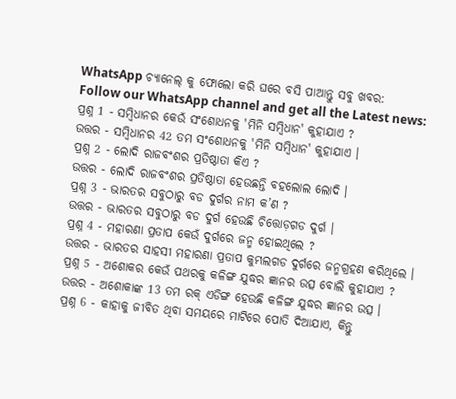WhatsApp ଚ୍ୟାନେଲ୍ କୁ ଫୋଲୋ କରି ଘରେ ବସି ପାଆନ୍ତୁ ସବୁ ଖବର:
Follow our WhatsApp channel and get all the Latest news:
ପ୍ରଶ୍ନ 1 - ସମ୍ବିଧାନର କେଉଁ ସଂଶୋଧନକୁ 'ମିନି ସମ୍ବିଧାନ' କୁହାଯାଏ ?
ଉତ୍ତର - ସମ୍ବିଧାନର 42 ତମ ସଂଶୋଧନକୁ 'ମିନି ସମ୍ବିଧାନ' କୁହାଯାଏ ।
ପ୍ରଶ୍ନ 2 - ଲୋଦି ରାଜବଂଶର ପ୍ରତିଷ୍ଠାତା କିଏ ?
ଉତ୍ତର - ଲୋଦି ରାଜବଂଶର ପ୍ରତିଷ୍ଠାତା ହେଉଛନ୍ତି ବହଲୋଲ ଲୋଦି ।
ପ୍ରଶ୍ନ 3 - ଭାରତର ସବୁଠାରୁ ବଡ ଦୁର୍ଗର ନାମ କ’ଣ ?
ଉତ୍ତର - ଭାରତର ସବୁଠାରୁ ବଡ ଦୁର୍ଗ ହେଉଛି ଚିତ୍ତୋଡ଼ଗଡ ଦୁର୍ଗ ।
ପ୍ରଶ୍ନ 4 - ମହାରଣା ପ୍ରତାପ କେଉଁ ଦୁର୍ଗରେ ଜନ୍ମ ହୋଇଥିଲେ ?
ଉତ୍ତର - ଭାରତର ସାହସୀ ମହାରଣା ପ୍ରତାପ କୁମ୍ଭଲଗଡ ଦୁର୍ଗରେ ଜନ୍ମଗ୍ରହଣ କରିଥିଲେ ।
ପ୍ରଶ୍ନ 5 - ଅଶୋକର କେଉଁ ପଥରକୁ କଳିଙ୍ଗ ଯୁଦ୍ଧର ଜ୍ଞାନର ଉତ୍ସ ବୋଲି କୁହାଯାଏ ?
ଉତ୍ତର - ଅଶୋକାଙ୍କ 13 ତମ ରକ୍ ଏଡିଙ୍ଗ ହେଉଛି କଳିଙ୍ଗ ଯୁଦ୍ଧର ଜ୍ଞାନର ଉତ୍ସ ।
ପ୍ରଶ୍ନ 6 - କାହାକୁ ଜୀବିତ ଥିବା ସମୟରେ ମାଟିରେ ପୋତି ଦିଆଯାଏ, କିନ୍ତୁ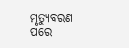ମୃତ୍ୟୁବରଣ ପରେ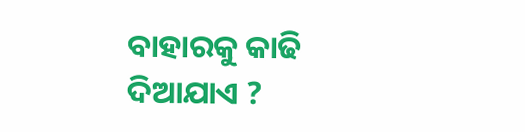ବାହାରକୁ କାଢି ଦିଆଯାଏ ?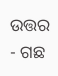ଉତ୍ତର - ଗଛ